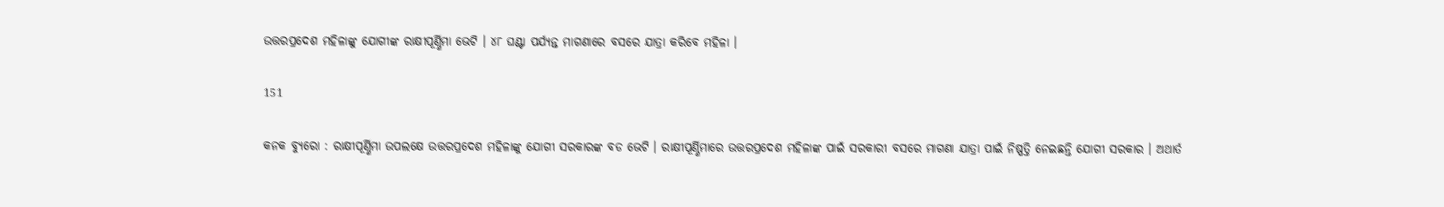ଉତ୍ତରପ୍ରଦେଶ ମହିଳାଙ୍କୁ ଯୋଗୀଙ୍କ ରାକ୍ଷୀପୂର୍ଣ୍ଣିମା ଭେଟି । ୪୮ ଘଣ୍ଟା ପର୍ଯ୍ୟନ୍ତ ମାଗଣାରେ ବସରେ ଯାତ୍ରା କରିବେ ମହିଳା ।

151

କନକ ବ୍ୟୁରୋ : ରାକ୍ଷୀପୂର୍ଣ୍ଣିମା ଉପଲକ୍ଷେ ଉତ୍ତରପ୍ରଦେଶ ମହିଳାଙ୍କୁ ଯୋଗୀ ସରକାରଙ୍କ ବଡ ଭେଟି । ରାକ୍ଷୀପୂର୍ଣ୍ଣିମାରେ ଉତ୍ତରପ୍ରଦେଶ ମହିଳାଙ୍କ ପାଇଁ ସରକାରୀ ବସରେ ମାଗଣା ଯାତ୍ରା ପାଇଁ ନିଷ୍ପତ୍ତି ନେଇଛନ୍ତି ଯୋଗୀ ସରକାର । ଅଥାର୍ତ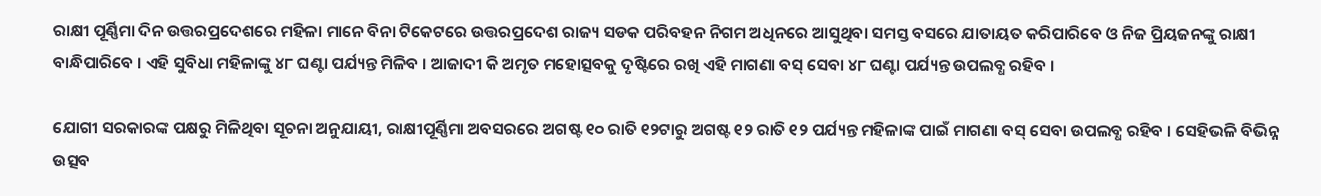ରାକ୍ଷୀ ପୂର୍ଣ୍ଣିମା ଦିନ ଉତ୍ତରପ୍ରଦେଶରେ ମହିଳା ମାନେ ବିନା ଟିକେଟରେ ଉତ୍ତରପ୍ରଦେଶ ରାଜ୍ୟ ସଡକ ପରିବହନ ନିଗମ ଅଧିନରେ ଆସୁଥିବା ସମସ୍ତ ବସରେ ଯାତାୟତ କରିପାରିବେ ଓ ନିଜ ପ୍ରିୟଜନଙ୍କୁ ରାକ୍ଷୀ ବାନ୍ଧିପାରିବେ । ଏହି ସୁବିଧା ମହିଳାଙ୍କୁ ୪୮ ଘଣ୍ଟା ପର୍ଯ୍ୟନ୍ତ ମିଳିବ । ଆଜାଦୀ କି ଅମୃତ ମହୋତ୍ସବକୁ ଦୃଷ୍ଟିରେ ରଖି ଏହି ମାଗଣା ବସ୍ ସେବା ୪୮ ଘଣ୍ଟା ପର୍ଯ୍ୟନ୍ତ ଉପଲବ୍ଧ ରହିବ ।

ଯୋଗୀ ସରକାରଙ୍କ ପକ୍ଷରୁ ମିଳିଥିବା ସୂଚନା ଅନୁଯାୟୀ, ରାକ୍ଷୀପୂର୍ଣ୍ଣିମା ଅବସରରେ ଅଗଷ୍ଟ ୧୦ ରାତି ୧୨ଟାରୁ ଅଗଷ୍ଟ ୧୨ ରାତି ୧୨ ପର୍ଯ୍ୟନ୍ତ ମହିଳାଙ୍କ ପାଇଁ ମାଗଣା ବସ୍ ସେବା ଉପଲବ୍ଧ ରହିବ । ସେହିଭଳି ବିଭିନ୍ନ ଉତ୍ସବ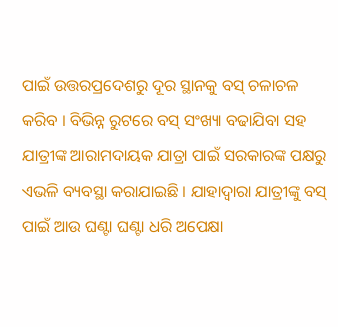ପାଇଁ ଉତ୍ତରପ୍ରଦେଶରୁ ଦୂର ସ୍ଥାନକୁ ବସ୍ ଚଳାଚଳ କରିବ । ବିଭିନ୍ନ ରୁଟରେ ବସ୍ ସଂଖ୍ୟା ବଢାଯିବା ସହ ଯାତ୍ରୀଙ୍କ ଆରାମଦାୟକ ଯାତ୍ରା ପାଇଁ ସରକାରଙ୍କ ପକ୍ଷରୁ ଏଭଳି ବ୍ୟବସ୍ଥା କରାଯାଇଛି । ଯାହାଦ୍ୱାରା ଯାତ୍ରୀଙ୍କୁ ବସ୍ ପାଇଁ ଆଉ ଘଣ୍ଟା ଘଣ୍ଟା ଧରି ଅପେକ୍ଷା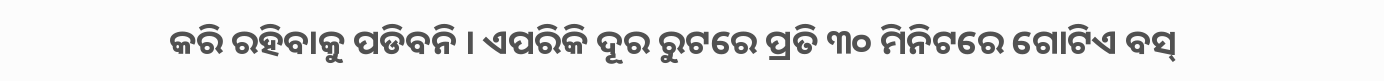କରି ରହିବାକୁ ପଡିବନି । ଏପରିକି ଦୂର ରୁଟରେ ପ୍ରତି ୩୦ ମିନିଟରେ ଗୋଟିଏ ବସ୍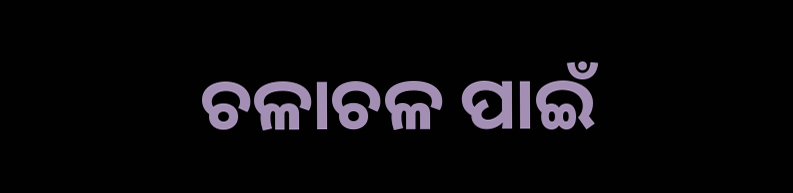ଚଳାଚଳ ପାଇଁ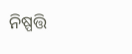ନିଷ୍ପତ୍ତି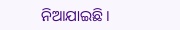ନିଆଯାଇଛି ।